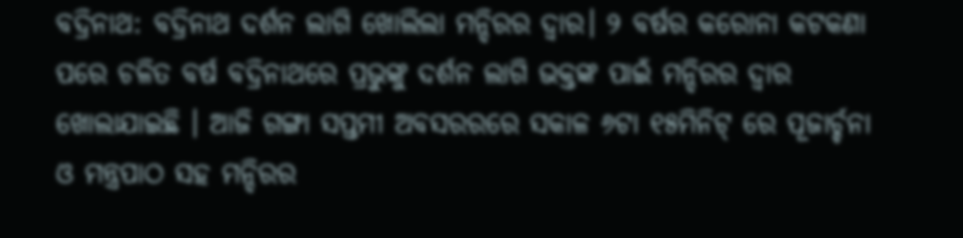ବଦ୍ରିନାଥ: ବଦ୍ରିନାଥ ଦର୍ଶନ ଲାଗି ଖୋଲିଲା ମନ୍ଦିରର ଦ୍ୱାର। ୨ ବର୍ଷର କରୋନା କଟକଣା ପରେ ଚଳିତ ବର୍ଷ ବଦ୍ରିନାଥରେ ପ୍ରଭୁଙ୍କୁ ଦର୍ଶନ ଲାଗି ଭକ୍ତଙ୍କ ପାଇଁ ମନ୍ଦିରର ଦ୍ୱାର ଖୋଲାଯାଇଛି । ଆଜି ଗଙ୍ଗା ସପ୍ତମୀ ଅବସରରରେ ସକାଳ ୬ଟା ୧୫ମିନିଟ୍ ରେ ପୂଜାର୍ଚ୍ଚନା ଓ ମନ୍ତ୍ରପାଠ ସହ ମନ୍ଦିରର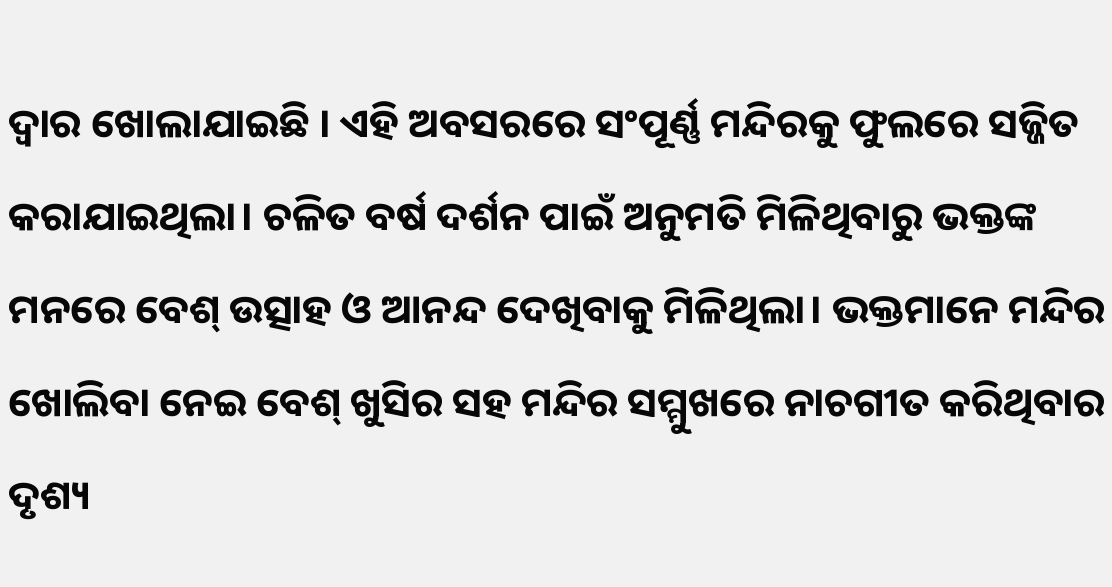ଦ୍ୱାର ଖୋଲାଯାଇଛି । ଏହି ଅବସରରେ ସଂପୂର୍ଣ୍ଣ ମନ୍ଦିରକୁ ଫୁଲରେ ସଜ୍ଜିତ କରାଯାଇଥିଲା। ଚଳିତ ବର୍ଷ ଦର୍ଶନ ପାଇଁ ଅନୁମତି ମିଳିଥିବାରୁ ଭକ୍ତଙ୍କ ମନରେ ବେଶ୍ ଉତ୍ସାହ ଓ ଆନନ୍ଦ ଦେଖିବାକୁ ମିଳିଥିଲା। ଭକ୍ତମାନେ ମନ୍ଦିର ଖୋଲିବା ନେଇ ବେଶ୍ ଖୁସିର ସହ ମନ୍ଦିର ସମ୍ମୁଖରେ ନାଚଗୀତ କରିଥିବାର ଦୃଶ୍ୟ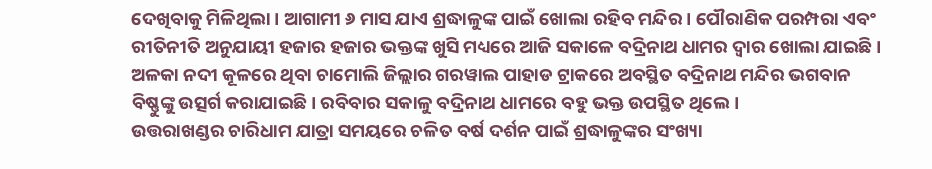ଦେଖିବାକୁ ମିଳିଥିଲା । ଆଗାମୀ ୬ ମାସ ଯାଏ ଶ୍ରଦ୍ଧାଳୁଙ୍କ ପାଇଁ ଖୋଲା ରହିବ ମନ୍ଦିର । ପୌରାଣିକ ପରମ୍ପରା ଏବଂ ରୀତିନୀତି ଅନୁଯାୟୀ ହଜାର ହଜାର ଭକ୍ତଙ୍କ ଖୁସି ମଧ୍ୟରେ ଆଜି ସକାଳେ ବଦ୍ରିନାଥ ଧାମର ଦ୍ୱାର ଖୋଲା ଯାଇଛି। ଅଳକା ନଦୀ କୂଳରେ ଥିବା ଚାମୋଲି ଜିଲ୍ଲାର ଗରୱାଲ ପାହାଡ ଟ୍ରାକରେ ଅବସ୍ଥିତ ବଦ୍ରିନାଥ ମନ୍ଦିର ଭଗବାନ ବିଷ୍ଣୁଙ୍କୁ ଉତ୍ସର୍ଗ କରାଯାଇଛି। ରବିବାର ସକାଳୁ ବଦ୍ରିନାଥ ଧାମରେ ବହୁ ଭକ୍ତ ଉପସ୍ଥିତ ଥିଲେ ।
ଉତ୍ତରାଖଣ୍ଡର ଚାରିଧାମ ଯାତ୍ରା ସମୟରେ ଚଳିତ ବର୍ଷ ଦର୍ଶନ ପାଇଁ ଶ୍ରଦ୍ଧାଳୁଙ୍କର ସଂଖ୍ୟା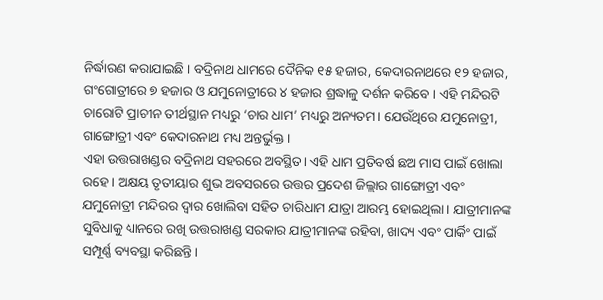ନିର୍ଦ୍ଧାରଣ କରାଯାଇଛି । ବଦ୍ରିନାଥ ଧାମରେ ଦୈନିକ ୧୫ ହଜାର, କେଦାରନାଥରେ ୧୨ ହଜାର, ଗଂଗୋତ୍ରୀରେ ୭ ହଜାର ଓ ଯମୁନୋତ୍ରୀରେ ୪ ହଜାର ଶ୍ରଦ୍ଧାଳୁ ଦର୍ଶନ କରିବେ । ଏହି ମନ୍ଦିରଟି ଚାରୋଟି ପ୍ରାଚୀନ ତୀର୍ଥସ୍ଥାନ ମଧ୍ୟରୁ ‘ଚାର ଧାମ’ ମଧ୍ୟରୁ ଅନ୍ୟତମ। ଯେଉଁଥିରେ ଯମୁନୋତ୍ରୀ, ଗାଙ୍ଗୋତ୍ରୀ ଏବଂ କେଦାରନାଥ ମଧ୍ୟ ଅନ୍ତର୍ଭୁକ୍ତ।
ଏହା ଉତ୍ତରାଖଣ୍ଡର ବଦ୍ରିନାଥ ସହରରେ ଅବସ୍ଥିତ। ଏହି ଧାମ ପ୍ରତିବର୍ଷ ଛଅ ମାସ ପାଇଁ ଖୋଲା ରହେ। ଅକ୍ଷୟ ତୃତୀୟାର ଶୁଭ ଅବସରରେ ଉତ୍ତର ପ୍ରଦେଶ ଜିଲ୍ଲାର ଗାଙ୍ଗୋତ୍ରୀ ଏବଂ ଯମୁନୋତ୍ରୀ ମନ୍ଦିରର ଦ୍ୱାର ଖୋଲିବା ସହିତ ଚାରିଧାମ ଯାତ୍ରା ଆରମ୍ଭ ହୋଇଥିଲା। ଯାତ୍ରୀମାନଙ୍କ ସୁବିଧାକୁ ଧ୍ୟାନରେ ରଖି ଉତ୍ତରାଖଣ୍ଡ ସରକାର ଯାତ୍ରୀମାନଙ୍କ ରହିବା, ଖାଦ୍ୟ ଏବଂ ପାର୍କିଂ ପାଇଁ ସମ୍ପୂର୍ଣ୍ଣ ବ୍ୟବସ୍ଥା କରିଛନ୍ତି।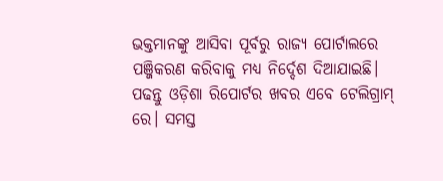ଭକ୍ତମାନଙ୍କୁ ଆସିବା ପୂର୍ବରୁ ରାଜ୍ୟ ପୋର୍ଟାଲରେ ପଞ୍ଜିକରଣ କରିବାକୁ ମଧ୍ୟ ନିର୍ଦ୍ଦେଶ ଦିଆଯାଇଛି।
ପଢନ୍ତୁ ଓଡ଼ିଶା ରିପୋର୍ଟର ଖବର ଏବେ ଟେଲିଗ୍ରାମ୍ ରେ। ସମସ୍ତ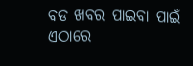ବଡ ଖବର ପାଇବା ପାଇଁ ଏଠାରେ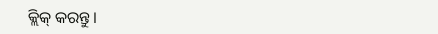କ୍ଲିକ୍ କରନ୍ତୁ।